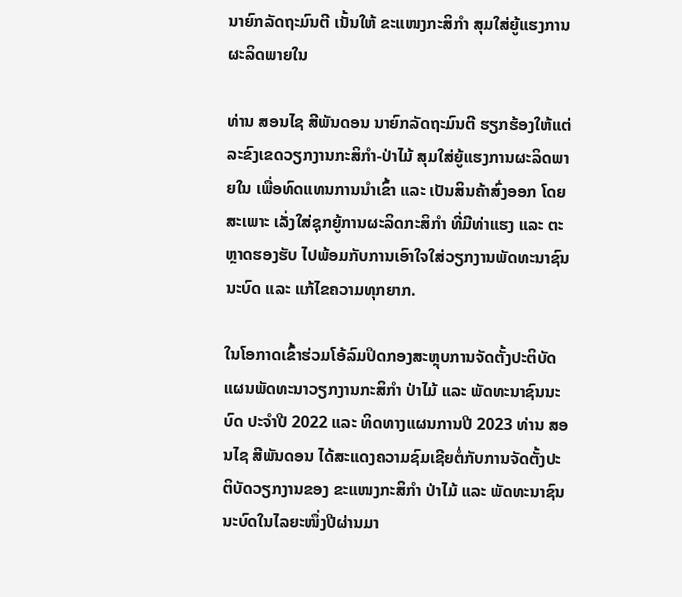ນາຍົກລັດຖະມົນຕີ ເນັ້ນໃຫ້ ຂະແໜງກະສິກຳ ສຸມໃສ່ຍູ້ແຮງການຜະລິດພາຍໃນ

ທ່ານ ສອນໄຊ ສີພັນດອນ ນາຍົກລັດຖະມົນຕີ ຮຽກຮ້ອງໃຫ້ແຕ່ລະຂົງເຂດວຽກງານກະສິກຳ-ປ່າໄມ້ ສຸມໃສ່ຍູ້ແຮງການຜະລິດພາຍໃນ ເພື່ອທົດແທນການນຳເຂົ້າ ແລະ ເປັນສິນຄ້າສົ່ງອອກ ໂດຍສະເພາະ ເລັ່ງໃສ່ຊຸກຍູ້ການຜະລິດກະສິກຳ ທີ່ມີທ່າແຮງ ແລະ ຕະຫຼາດຮອງຮັບ ໄປພ້ອມກັບການເອົາໃຈໃສ່ວຽກງານພັດທະນາຊົນນະບົດ ແລະ ແກ້ໄຂຄວາມທຸກຍາກ.

ໃນໂອກາດເຂົ້າຮ່ວມໂອ້ລົມປິດກອງສະຫຼຸບການຈັດຕັ້ງປະຕິບັດແຜນພັດທະນາວຽກງານກະສິກຳ ປ່າໄມ້ ແລະ ພັດທະນາຊົນນະບົດ ປະຈຳປີ 2022 ແລະ ທິດທາງແຜນການປີ 2023 ທ່ານ ສອນໄຊ ສີພັນດອນ ໄດ້ສະແດງຄວາມຊົມເຊີຍຕໍ່ກັບການຈັດຕັ້ງປະຕິບັດວຽກງານຂອງ ຂະແໜງກະສິກຳ ປ່າໄມ້ ແລະ ພັດທະນາຊົນນະບົດໃນໄລຍະໜຶ່ງປີຜ່ານມາ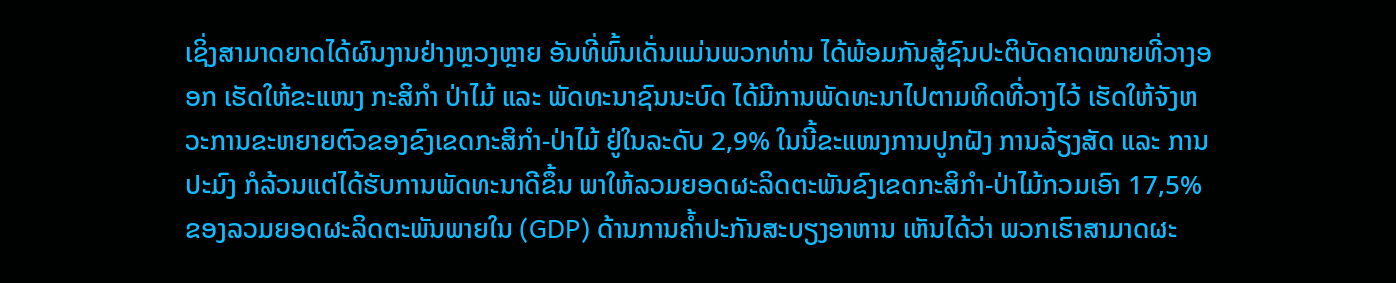ເຊິ່ງສາມາດຍາດໄດ້ຜົນງານຢ່າງຫຼວງຫຼາຍ ອັນທີ່ພົ້ນເດັ່ນແມ່ນພວກທ່ານ ໄດ້ພ້ອມກັນສູ້ຊົນປະຕິບັດຄາດໝາຍທີ່ວາງອອກ ເຮັດໃຫ້ຂະແໜງ ກະສິກຳ ປ່າໄມ້ ແລະ ພັດທະນາຊົນນະບົດ ໄດ້ມີການພັດທະນາໄປຕາມທິດທີ່ວາງໄວ້ ເຮັດໃຫ້ຈັງຫວະການຂະຫຍາຍຕົວຂອງຂົງເຂດກະສິກຳ-ປ່າໄມ້ ຢູ່ໃນລະດັບ 2,9% ໃນນີ້ຂະແໜງການປູກຝັງ ການລ້ຽງສັດ ແລະ ການປະມົງ ກໍລ້ວນແຕ່ໄດ້ຮັບການພັດທະນາດີຂຶ້ນ ພາໃຫ້ລວມຍອດຜະລິດຕະພັນຂົງເຂດກະສິກຳ-ປ່າໄມ້ກວມເອົາ 17,5% ຂອງລວມຍອດຜະລິດຕະພັນພາຍໃນ (GDP) ດ້ານການຄໍ້າປະກັນສະບຽງອາຫານ ເຫັນໄດ້ວ່າ ພວກເຮົາສາມາດຜະ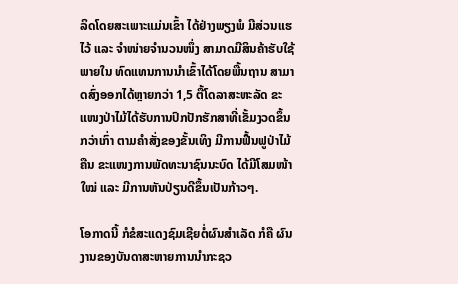ລິດໂດຍສະເພາະແມ່ນເຂົ້າ ໄດ້ຢ່າງພຽງພໍ ມີສ່ວນແຮໄວ້ ແລະ ຈຳໜ່າຍຈຳນວນໜຶ່ງ ສາມາດມີສິນຄ້າຮັບໃຊ້ພາຍໃນ ທົດແທນການນໍາເຂົ້າໄດ້ໂດຍພື້ນຖານ ສາມາດສົ່ງອອກໄດ້ຫຼາຍກວ່າ 1,5 ຕື້ໂດລາສະຫະລັດ ຂະແໜງປ່າໄມ້ໄດ້ຮັບການປົກປັກຮັກສາທີ່ເຂັ້ມງວດຂຶ້ນກວ່າເກົ່າ ຕາມຄຳສັ່ງຂອງຂັ້ນເທິງ ມີການຟື້ນຟູປ່າໄມ້ຄືນ ຂະແໜງການພັດທະນາຊົນນະບົດ ໄດ້ມີໂສມໜ້າໃໝ່ ແລະ ມີການຫັນປ່ຽນດີຂຶ້ນເປັນກ້າວໆ.

ໂອກາດນີ້ ກໍຂໍສະແດງຊົມເຊີຍຕໍ່ຜົນສໍາເລັດ ກໍຄື ຜົນງານຂອງບັນດາສະຫາຍການນຳກະຊວ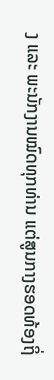ງ ແລະ ພະນັກງານໝົດທຸກທ່ານ ແຕ່ສູນກາງຮອດທ້ອງຖິ່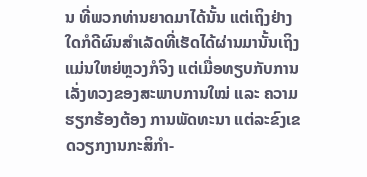ນ ທີ່ພວກທ່ານຍາດມາໄດ້ນັ້ນ ແຕ່ເຖິງຢ່າງໃດກໍດີຜົນສຳເລັດທີ່ເຮັດໄດ້ຜ່ານມານັ້ນເຖິງແມ່ນໃຫຍ່ຫຼວງກໍຈິງ ແຕ່ເມື່ອທຽບກັບການເລັ່ງທວງຂອງສະພາບການໃໝ່ ແລະ ຄວາມຮຽກຮ້ອງຕ້ອງ ການພັດທະນາ ແຕ່ລະຂົງເຂດວຽກງານກະສິກຳ-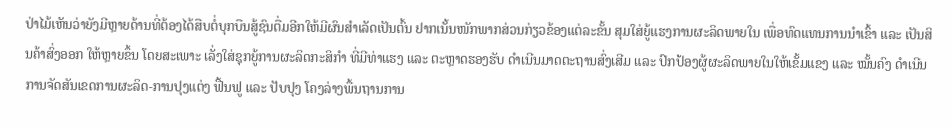ປ່າໄມ້ເຫັນວ່າຍັງມີຫຼາຍດ້ານທີ່ຕ້ອງໄດ້ສືບຕໍ່ບຸກບືນສູ້ຊົນຕື່ມອີກໃຫ້ມີຜົນສຳເລັດເປັນຕົ້ນ ຢາກເນັ້ນໜັກພາກສ່ວນກ່ຽວຂ້ອງແຕ່ລະຂັ້ນ ສຸມໃສ່ຍູ້ແຮງການຜະລິດພາຍໃນ ເພື່ອທົດແທນການນຳເຂົ້າ ແລະ ເປັນສິນຄ້າສົ່ງອອກ ໃຫ້ຫຼາຍຂຶ້ນ ໂດຍສະເພາະ ເລັ່ງໃສ່ຊຸກຍູ້ການຜະລິດກະສິກຳ ທີ່ມີທ່າແຮງ ແລະ ຕະຫຼາດຮອງຮັບ ດຳເນີນມາດຕະຖານສົ່ງເສີມ ແລະ ປົກປ້ອງຜູ້ຜະລິດພາຍໃນໃຫ້ເຂັ້ມແຂງ ແລະ ໝັ້ນຄົງ ດຳເນີນການຈັດສັນເຂດການຜະລິດ-ການປຸງແຕ່ງ ຟື້ນຟູ ແລະ ປັບປຸງ ໂຄງລ່າງພື້ນຖານການ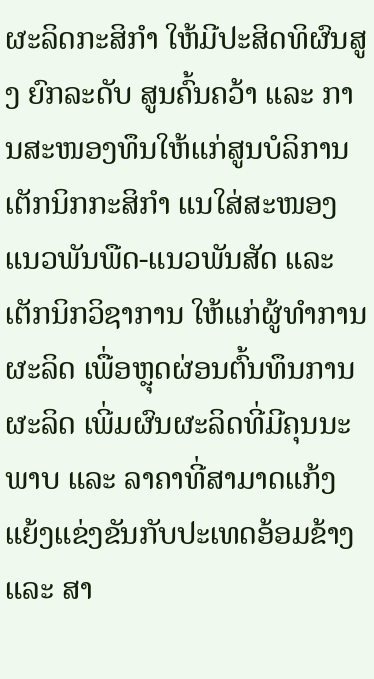ຜະລິດກະສິກຳ ໃຫ້ມີປະສິດທິຜົນສູງ ຍົກລະດັບ ສູນຄົ້ນຄວ້າ ແລະ ການສະໜອງທຶນໃຫ້ແກ່ສູນບໍລິການເຕັກນິກກະສິກຳ ແນໃສ່ສະໜອງແນວພັນພືດ-ແນວພັນສັດ ແລະ ເຕັກນິກວິຊາການ ໃຫ້ແກ່ຜູ້ທຳການຜະລິດ ເພື່ອຫຼຸດຜ່ອນຕົ້ນທຶນການຜະລິດ ເພີ່ມຜົນຜະລິດທີ່ມີຄຸນນະພາບ ແລະ ລາຄາທີ່ສາມາດແກ້ງແຍ້ງແຂ່ງຂັນກັບປະເທດອ້ອມຂ້າງ ແລະ ສາ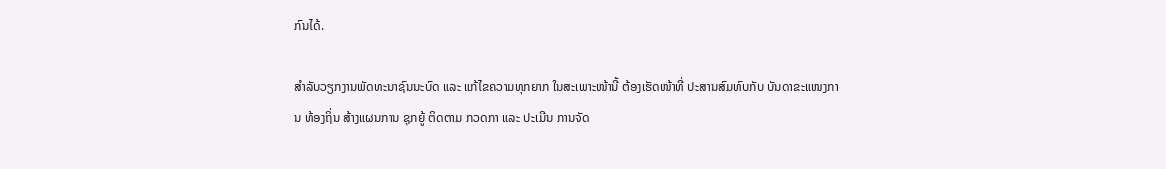ກົນໄດ້.

ສຳລັບວຽກງານພັດທະນາຊົນນະບົດ ແລະ ແກ້ໄຂຄວາມທຸກຍາກ ໃນສະເພາະໜ້ານີ້ ຕ້ອງເຮັດໜ້າທີ່ ປະສານສົມທົບກັບ ບັນດາຂະແໜງການ ທ້ອງຖິ່ນ ສ້າງແຜນການ ຊຸກຍູ້ ຕິດຕາມ ກວດກາ ແລະ ປະເມີນ ການຈັດ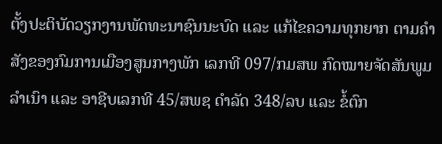ຕັ້ງປະຕິບັດວຽກງານພັດທະນາຊົນນະບົດ ແລະ ແກ້ໄຂຄວາມທຸກຍາກ ຕາມຄຳສັງຂອງກົມການເມືອງສູນກາງພັກ ເລກທີ 097/ກມສພ ກົດໝາຍຈັດສັນພູມລຳເນົາ ແລະ ອາຊີບເລກທີ 45/ສພຊ ດຳລັດ 348/ລບ ແລະ ຂໍ້ຕົກ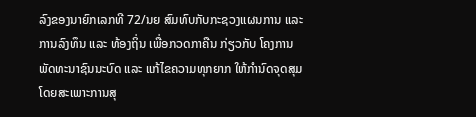ລົງຂອງນາຍົກເລກທີ 72/ນຍ ສົມທົບກັບກະຊວງແຜນການ ແລະ ການລົງທຶນ ແລະ ທ້ອງຖິ່ນ ເພື່ອກວດກາຄືນ ກ່ຽວກັບ ໂຄງການພັດທະນາຊົນນະບົດ ແລະ ແກ້ໄຂຄວາມທຸກຍາກ ໃຫ້ກຳນົດຈຸດສຸມ ໂດຍສະເພາະການສຸ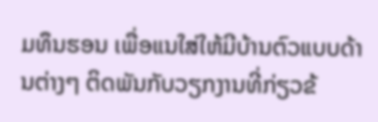ມທຶນຮອນ ເພື່ອແນໃສ່ໃຫ້ມີບ້ານຕົວແບບດ້ານຕ່າງໆ ຕິດພັນກັບວຽກງານທີ່ກ່ຽວຂ້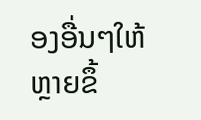ອງອື່ນໆໃຫ້ຫຼາຍຂຶ້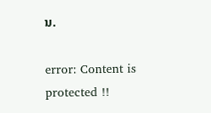ນ.

error: Content is protected !!